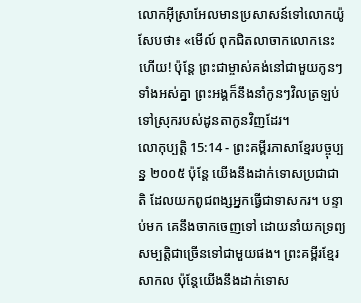លោកអ៊ីស្រាអែលមានប្រសាសន៍ទៅលោកយ៉ូសែបថា៖ «មើល៍ ពុកជិតលាចាកលោកនេះហើយ! ប៉ុន្តែ ព្រះជាម្ចាស់គង់នៅជាមួយកូនៗទាំងអស់គ្នា ព្រះអង្គក៏នឹងនាំកូនៗវិលត្រឡប់ទៅស្រុករបស់ដូនតាកូនវិញដែរ។
លោកុប្បត្តិ 15:14 - ព្រះគម្ពីរភាសាខ្មែរបច្ចុប្បន្ន ២០០៥ ប៉ុន្តែ យើងនឹងដាក់ទោសប្រជាជាតិ ដែលយកពូជពង្សអ្នកធ្វើជាទាសករ។ បន្ទាប់មក គេនឹងចាកចេញទៅ ដោយនាំយកទ្រព្យសម្បត្តិជាច្រើនទៅជាមួយផង។ ព្រះគម្ពីរខ្មែរសាកល ប៉ុន្តែយើងនឹងដាក់ទោស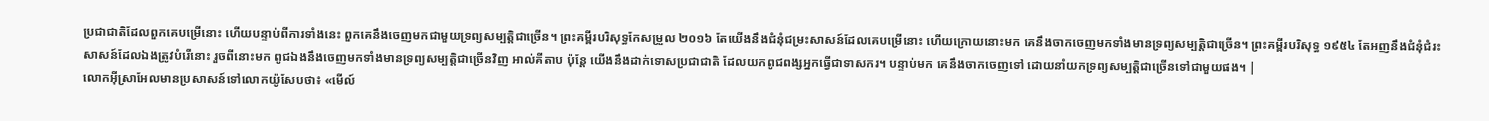ប្រជាជាតិដែលពួកគេបម្រើនោះ ហើយបន្ទាប់ពីការទាំងនេះ ពួកគេនឹងចេញមកជាមួយទ្រព្យសម្បត្តិជាច្រើន។ ព្រះគម្ពីរបរិសុទ្ធកែសម្រួល ២០១៦ តែយើងនឹងជំនុំជម្រះសាសន៍ដែលគេបម្រើនោះ ហើយក្រោយនោះមក គេនឹងចាកចេញមកទាំងមានទ្រព្យសម្បត្តិជាច្រើន។ ព្រះគម្ពីរបរិសុទ្ធ ១៩៥៤ តែអញនឹងជំនុំជំរះសាសន៍ដែលឯងត្រូវបំរើនោះ រួចពីនោះមក ពូជឯងនឹងចេញមកទាំងមានទ្រព្យសម្បត្តិជាច្រើនវិញ អាល់គីតាប ប៉ុន្តែ យើងនឹងដាក់ទោសប្រជាជាតិ ដែលយកពូជពង្សអ្នកធ្វើជាទាសករ។ បន្ទាប់មក គេនឹងចាកចេញទៅ ដោយនាំយកទ្រព្យសម្បត្តិជាច្រើនទៅជាមួយផង។ |
លោកអ៊ីស្រាអែលមានប្រសាសន៍ទៅលោកយ៉ូសែបថា៖ «មើល៍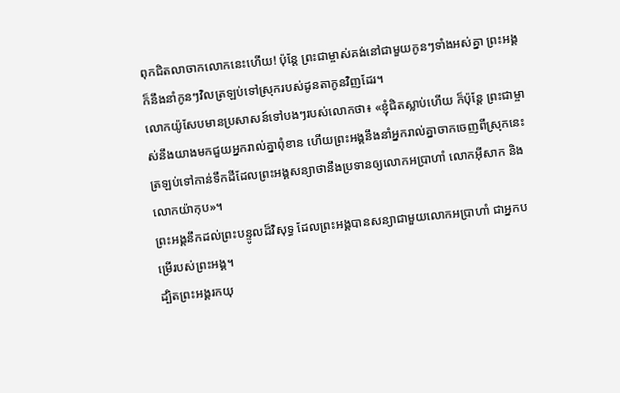ពុកជិតលាចាកលោកនេះហើយ! ប៉ុន្តែ ព្រះជាម្ចាស់គង់នៅជាមួយកូនៗទាំងអស់គ្នា ព្រះអង្គក៏នឹងនាំកូនៗវិលត្រឡប់ទៅស្រុករបស់ដូនតាកូនវិញដែរ។
លោកយ៉ូសែបមានប្រសាសន៍ទៅបងៗរបស់លោកថា៖ «ខ្ញុំជិតស្លាប់ហើយ ក៏ប៉ុន្តែ ព្រះជាម្ចាស់នឹងយាងមកជួយអ្នករាល់គ្នាពុំខាន ហើយព្រះអង្គនឹងនាំអ្នករាល់គ្នាចាកចេញពីស្រុកនេះ ត្រឡប់ទៅកាន់ទឹកដីដែលព្រះអង្គសន្យាថានឹងប្រទានឲ្យលោកអប្រាហាំ លោកអ៊ីសាក និងលោកយ៉ាកុប»។
ព្រះអង្គនឹកដល់ព្រះបន្ទូលដ៏វិសុទ្ធ ដែលព្រះអង្គបានសន្យាជាមួយលោកអប្រាហាំ ជាអ្នកបម្រើរបស់ព្រះអង្គ។
ដ្បិតព្រះអង្គរកយុ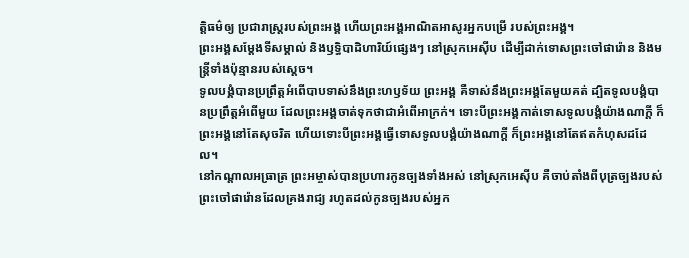ត្តិធម៌ឲ្យ ប្រជារាស្ត្ររបស់ព្រះអង្គ ហើយព្រះអង្គអាណិតអាសូរអ្នកបម្រើ របស់ព្រះអង្គ។
ព្រះអង្គសម្តែងទីសម្គាល់ និងឫទ្ធិបាដិហារិយ៍ផ្សេងៗ នៅស្រុកអេស៊ីប ដើម្បីដាក់ទោសព្រះចៅផារ៉ោន និងមន្ត្រីទាំងប៉ុន្មានរបស់ស្ដេច។
ទូលបង្គំបានប្រព្រឹត្តអំពើបាបទាស់នឹងព្រះហឫទ័យ ព្រះអង្គ គឺទាស់នឹងព្រះអង្គតែមួយគត់ ដ្បិតទូលបង្គំបានប្រព្រឹត្តអំពើមួយ ដែលព្រះអង្គចាត់ទុកថាជាអំពើអាក្រក់។ ទោះបីព្រះអង្គកាត់ទោសទូលបង្គំយ៉ាងណាក្ដី ក៏ព្រះអង្គនៅតែសុចរិត ហើយទោះបីព្រះអង្គធ្វើទោសទូលបង្គំយ៉ាងណាក្ដី ក៏ព្រះអង្គនៅតែឥតកំហុសដដែល។
នៅកណ្ដាលអធ្រាត្រ ព្រះអម្ចាស់បានប្រហារកូនច្បងទាំងអស់ នៅស្រុកអេស៊ីប គឺចាប់តាំងពីបុត្រច្បងរបស់ព្រះចៅផារ៉ោនដែលគ្រងរាជ្យ រហូតដល់កូនច្បងរបស់អ្នក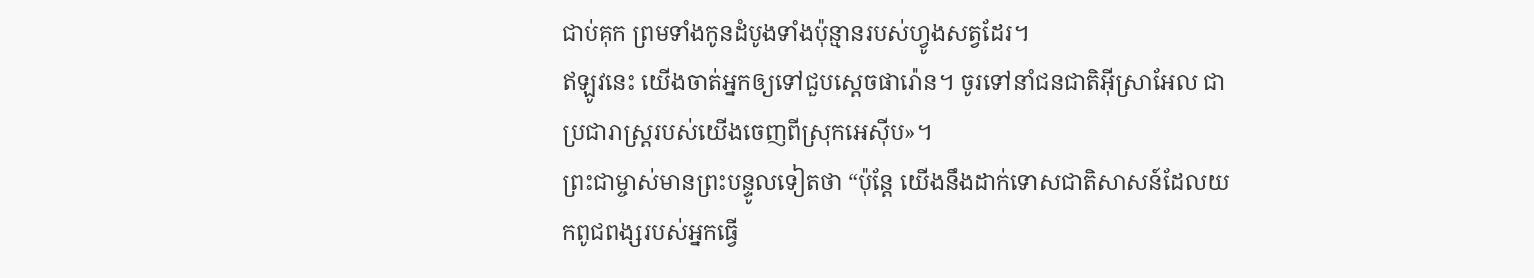ជាប់គុក ព្រមទាំងកូនដំបូងទាំងប៉ុន្មានរបស់ហ្វូងសត្វដែរ។
ឥឡូវនេះ យើងចាត់អ្នកឲ្យទៅជួបស្ដេចផារ៉ោន។ ចូរទៅនាំជនជាតិអ៊ីស្រាអែល ជាប្រជារាស្ដ្ររបស់យើងចេញពីស្រុកអេស៊ីប»។
ព្រះជាម្ចាស់មានព្រះបន្ទូលទៀតថា “ប៉ុន្តែ យើងនឹងដាក់ទោសជាតិសាសន៍ដែលយកពូជពង្សរបស់អ្នកធ្វើ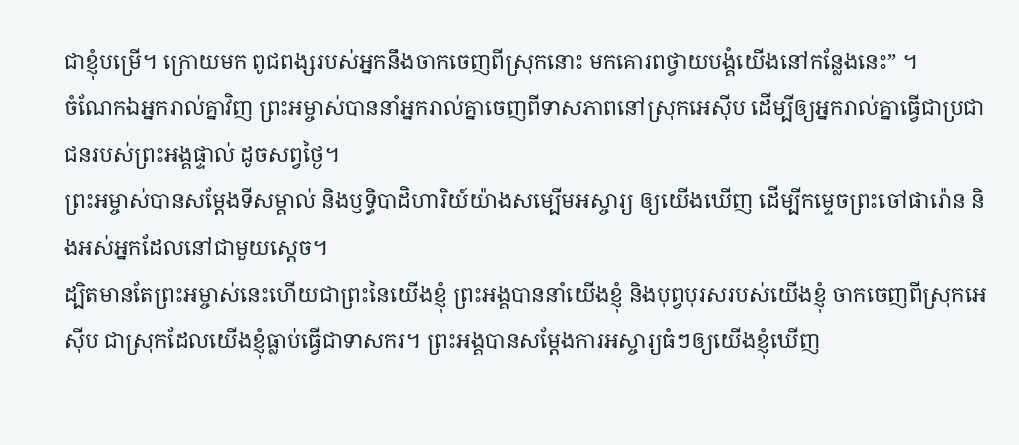ជាខ្ញុំបម្រើ។ ក្រោយមក ពូជពង្សរបស់អ្នកនឹងចាកចេញពីស្រុកនោះ មកគោរពថ្វាយបង្គំយើងនៅកន្លែងនេះ” ។
ចំណែកឯអ្នករាល់គ្នាវិញ ព្រះអម្ចាស់បាននាំអ្នករាល់គ្នាចេញពីទាសភាពនៅស្រុកអេស៊ីប ដើម្បីឲ្យអ្នករាល់គ្នាធ្វើជាប្រជាជនរបស់ព្រះអង្គផ្ទាល់ ដូចសព្វថ្ងៃ។
ព្រះអម្ចាស់បានសម្តែងទីសម្គាល់ និងឫទ្ធិបាដិហារិយ៍យ៉ាងសម្បើមអស្ចារ្យ ឲ្យយើងឃើញ ដើម្បីកម្ទេចព្រះចៅផារ៉ោន និងអស់អ្នកដែលនៅជាមួយស្ដេច។
ដ្បិតមានតែព្រះអម្ចាស់នេះហើយជាព្រះនៃយើងខ្ញុំ ព្រះអង្គបាននាំយើងខ្ញុំ និងបុព្វបុរសរបស់យើងខ្ញុំ ចាកចេញពីស្រុកអេស៊ីប ជាស្រុកដែលយើងខ្ញុំធ្លាប់ធ្វើជាទាសករ។ ព្រះអង្គបានសម្តែងការអស្ចារ្យធំៗឲ្យយើងខ្ញុំឃើញ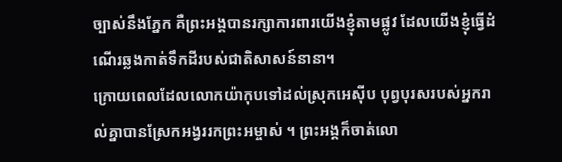ច្បាស់នឹងភ្នែក គឺព្រះអង្គបានរក្សាការពារយើងខ្ញុំតាមផ្លូវ ដែលយើងខ្ញុំធ្វើដំណើរឆ្លងកាត់ទឹកដីរបស់ជាតិសាសន៍នានា។
ក្រោយពេលដែលលោកយ៉ាកុបទៅដល់ស្រុកអេស៊ីប បុព្វបុរសរបស់អ្នករាល់គ្នាបានស្រែកអង្វររកព្រះអម្ចាស់ ។ ព្រះអង្គក៏ចាត់លោ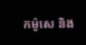កម៉ូសេ និង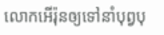លោកអើរ៉ុនឲ្យទៅនាំបុព្វបុ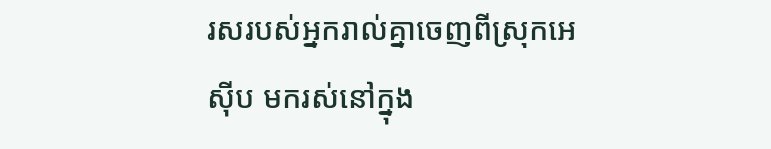រសរបស់អ្នករាល់គ្នាចេញពីស្រុកអេស៊ីប មករស់នៅក្នុង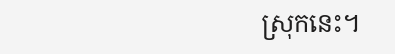ស្រុកនេះ។